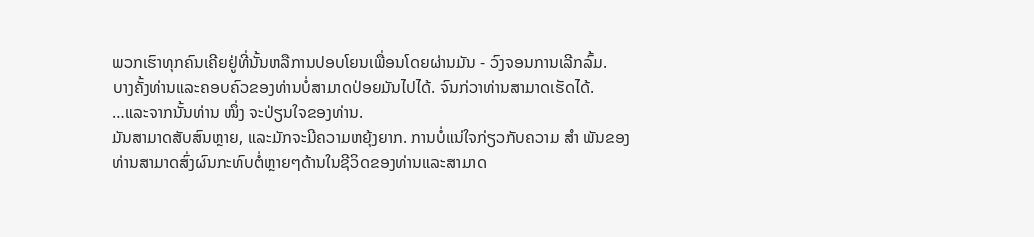ພວກເຮົາທຸກຄົນເຄີຍຢູ່ທີ່ນັ້ນຫລືການປອບໂຍນເພື່ອນໂດຍຜ່ານມັນ - ວົງຈອນການເລີກລົ້ມ.
ບາງຄັ້ງທ່ານແລະຄອບຄົວຂອງທ່ານບໍ່ສາມາດປ່ອຍມັນໄປໄດ້. ຈົນກ່ວາທ່ານສາມາດເຮັດໄດ້.
…ແລະຈາກນັ້ນທ່ານ ໜຶ່ງ ຈະປ່ຽນໃຈຂອງທ່ານ.
ມັນສາມາດສັບສົນຫຼາຍ, ແລະມັກຈະມີຄວາມຫຍຸ້ງຍາກ. ການບໍ່ແນ່ໃຈກ່ຽວກັບຄວາມ ສຳ ພັນຂອງທ່ານສາມາດສົ່ງຜົນກະທົບຕໍ່ຫຼາຍໆດ້ານໃນຊີວິດຂອງທ່ານແລະສາມາດ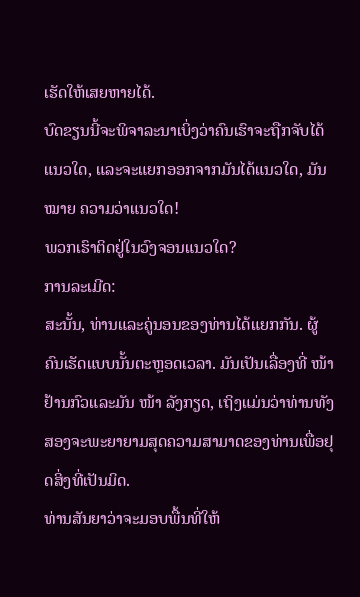ເຮັດໃຫ້ເສຍຫາຍໄດ້.
ບົດຂຽນນີ້ຈະພິຈາລະນາເບິ່ງວ່າຄົນເຮົາຈະຖືກຈັບໄດ້ແນວໃດ, ແລະຈະແຍກອອກຈາກມັນໄດ້ແນວໃດ, ມັນ ໝາຍ ຄວາມວ່າແນວໃດ!
ພວກເຮົາຕິດຢູ່ໃນວົງຈອນແນວໃດ?
ການລະເມີດ:
ສະນັ້ນ, ທ່ານແລະຄູ່ນອນຂອງທ່ານໄດ້ແຍກກັນ. ຜູ້ຄົນເຮັດແບບນັ້ນຕະຫຼອດເວລາ. ມັນເປັນເລື່ອງທີ່ ໜ້າ ຢ້ານກົວແລະມັນ ໜ້າ ລັງກຽດ, ເຖິງແມ່ນວ່າທ່ານທັງສອງຈະພະຍາຍາມສຸດຄວາມສາມາດຂອງທ່ານເພື່ອຢຸດສິ່ງທີ່ເປັນມິດ.
ທ່ານສັນຍາວ່າຈະມອບພື້ນທີ່ໃຫ້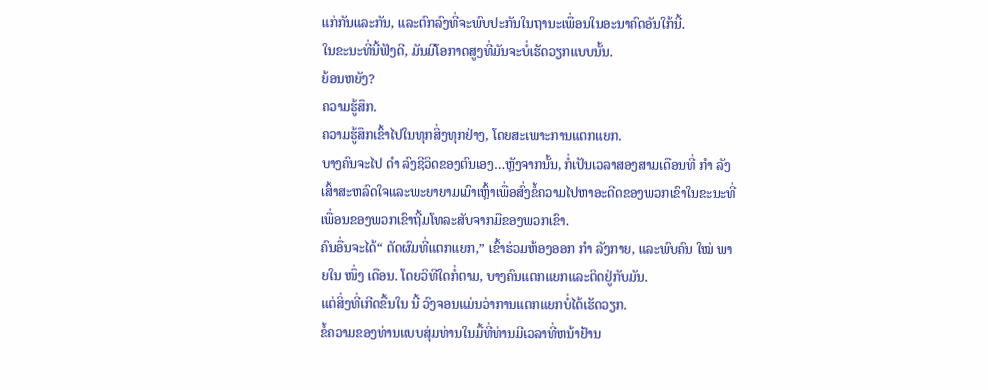ແກ່ກັນແລະກັນ, ແລະຕົກລົງທີ່ຈະພົບປະກັນໃນຖານະເພື່ອນໃນອະນາຄົດອັນໃກ້ນີ້.
ໃນຂະນະທີ່ນີ້ຟັງດີ, ມັນມີໂອກາດສູງທີ່ມັນຈະບໍ່ເຮັດວຽກແບບນັ້ນ.
ຍ້ອນຫຍັງ?
ຄວາມຮູ້ສຶກ.
ຄວາມຮູ້ສຶກເຂົ້າໄປໃນທຸກສິ່ງທຸກຢ່າງ, ໂດຍສະເພາະການແຕກແຍກ.
ບາງຄົນຈະໄປ ດຳ ລົງຊີວິດຂອງຕົນເອງ…ຫຼັງຈາກນັ້ນ, ກໍ່ເປັນເວລາສອງສາມເດືອນທີ່ ກຳ ລັງເສົ້າສະຫລົດໃຈແລະພະຍາຍາມເມົາເຫຼົ້າເພື່ອສົ່ງຂໍ້ຄວາມໄປຫາອະດີດຂອງພວກເຂົາໃນຂະນະທີ່ເພື່ອນຂອງພວກເຂົາຖີ້ມໂທລະສັບຈາກມືຂອງພວກເຂົາ.
ຄົນອື່ນຈະໄດ້“ ຕັດຜົມທີ່ແຕກແຍກ,” ເຂົ້າຮ່ວມຫ້ອງອອກ ກຳ ລັງກາຍ, ແລະພົບຄົນ ໃໝ່ ພາຍໃນ ໜຶ່ງ ເດືອນ. ໂດຍວິທີໃດກໍ່ຕາມ, ບາງຄົນແຕກແຍກແລະຕິດຢູ່ກັບມັນ.
ແຕ່ສິ່ງທີ່ເກີດຂື້ນໃນ ນີ້ ວົງຈອນແມ່ນວ່າການແຕກແຍກບໍ່ໄດ້ເຮັດວຽກ.
ຂໍ້ຄວາມຂອງທ່ານແບບສຸ່ມທ່ານໃນມື້ທີ່ທ່ານມີເວລາທີ່ຫນ້າຢ້ານ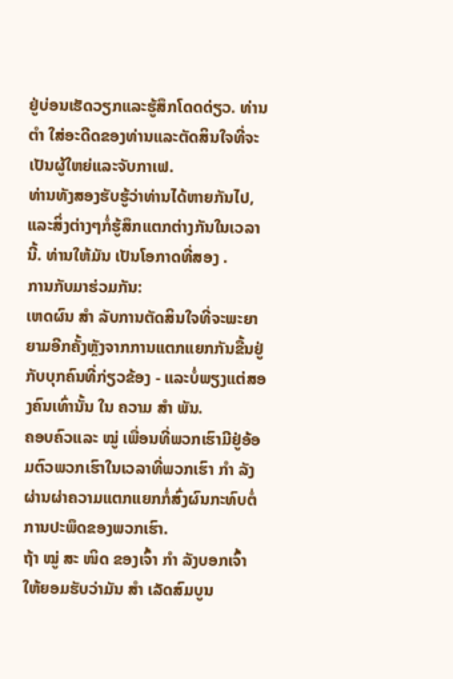ຢູ່ບ່ອນເຮັດວຽກແລະຮູ້ສຶກໂດດດ່ຽວ. ທ່ານ ຕຳ ໃສ່ອະດີດຂອງທ່ານແລະຕັດສິນໃຈທີ່ຈະເປັນຜູ້ໃຫຍ່ແລະຈັບກາເຟ.
ທ່ານທັງສອງຮັບຮູ້ວ່າທ່ານໄດ້ຫາຍກັນໄປ, ແລະສິ່ງຕ່າງໆກໍ່ຮູ້ສຶກແຕກຕ່າງກັນໃນເວລານີ້. ທ່ານໃຫ້ມັນ ເປັນໂອກາດທີ່ສອງ .
ການກັບມາຮ່ວມກັນ:
ເຫດຜົນ ສຳ ລັບການຕັດສິນໃຈທີ່ຈະພະຍາຍາມອີກຄັ້ງຫຼັງຈາກການແຕກແຍກກັນຂື້ນຢູ່ກັບບຸກຄົນທີ່ກ່ຽວຂ້ອງ - ແລະບໍ່ພຽງແຕ່ສອງຄົນເທົ່ານັ້ນ ໃນ ຄວາມ ສຳ ພັນ.
ຄອບຄົວແລະ ໝູ່ ເພື່ອນທີ່ພວກເຮົາມີຢູ່ອ້ອມຕົວພວກເຮົາໃນເວລາທີ່ພວກເຮົາ ກຳ ລັງຜ່ານຜ່າຄວາມແຕກແຍກກໍ່ສົ່ງຜົນກະທົບຕໍ່ການປະພຶດຂອງພວກເຮົາ.
ຖ້າ ໝູ່ ສະ ໜິດ ຂອງເຈົ້າ ກຳ ລັງບອກເຈົ້າໃຫ້ຍອມຮັບວ່າມັນ ສຳ ເລັດສົມບູນ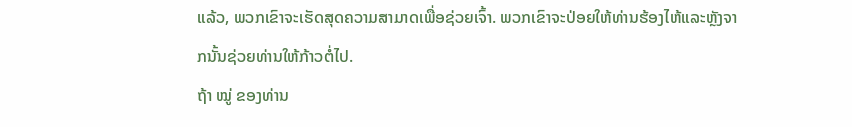ແລ້ວ, ພວກເຂົາຈະເຮັດສຸດຄວາມສາມາດເພື່ອຊ່ວຍເຈົ້າ. ພວກເຂົາຈະປ່ອຍໃຫ້ທ່ານຮ້ອງໄຫ້ແລະຫຼັງຈາກນັ້ນຊ່ວຍທ່ານໃຫ້ກ້າວຕໍ່ໄປ.
ຖ້າ ໝູ່ ຂອງທ່ານ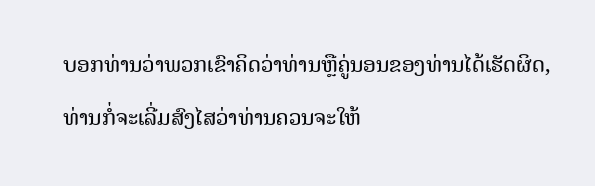ບອກທ່ານວ່າພວກເຂົາຄິດວ່າທ່ານຫຼືຄູ່ນອນຂອງທ່ານໄດ້ເຮັດຜິດ, ທ່ານກໍ່ຈະເລີ່ມສົງໄສວ່າທ່ານຄວນຈະໃຫ້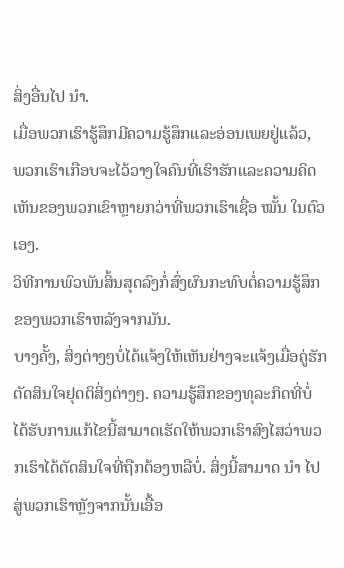ສິ່ງອື່ນໄປ ນຳ.
ເມື່ອພວກເຮົາຮູ້ສຶກມີຄວາມຮູ້ສຶກແລະອ່ອນເພຍຢູ່ແລ້ວ, ພວກເຮົາເກືອບຈະໄວ້ວາງໃຈຄົນທີ່ເຮົາຮັກແລະຄວາມຄິດເຫັນຂອງພວກເຂົາຫຼາຍກວ່າທີ່ພວກເຮົາເຊື່ອ ໝັ້ນ ໃນຕົວເອງ.
ວິທີການພົວພັນສິ້ນສຸດລົງກໍ່ສົ່ງຜົນກະທົບຕໍ່ຄວາມຮູ້ສຶກຂອງພວກເຮົາຫລັງຈາກມັນ.
ບາງຄັ້ງ, ສິ່ງຕ່າງໆບໍ່ໄດ້ແຈ້ງໃຫ້ເຫັນຢ່າງຈະແຈ້ງເມື່ອຄູ່ຮັກຕັດສິນໃຈຢຸດຕິສິ່ງຕ່າງໆ. ຄວາມຮູ້ສຶກຂອງທຸລະກິດທີ່ບໍ່ໄດ້ຮັບການແກ້ໄຂນີ້ສາມາດເຮັດໃຫ້ພວກເຮົາສົງໄສວ່າພວກເຮົາໄດ້ຕັດສິນໃຈທີ່ຖືກຕ້ອງຫລືບໍ່. ສິ່ງນີ້ສາມາດ ນຳ ໄປສູ່ພວກເຮົາຫຼັງຈາກນັ້ນເອື້ອ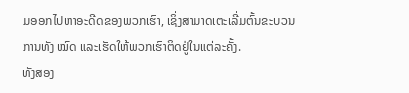ມອອກໄປຫາອະດີດຂອງພວກເຮົາ, ເຊິ່ງສາມາດເຕະເລີ່ມຕົ້ນຂະບວນການທັງ ໝົດ ແລະເຮັດໃຫ້ພວກເຮົາຕິດຢູ່ໃນແຕ່ລະຄັ້ງ.
ທັງສອງ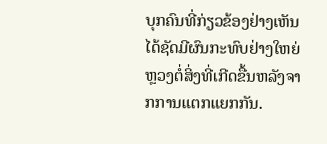ບຸກຄົນທີ່ກ່ຽວຂ້ອງຢ່າງເຫັນໄດ້ຊັດມີຜົນກະທົບຢ່າງໃຫຍ່ຫຼວງຕໍ່ສິ່ງທີ່ເກີດຂື້ນຫລັງຈາກການແຕກແຍກກັນ.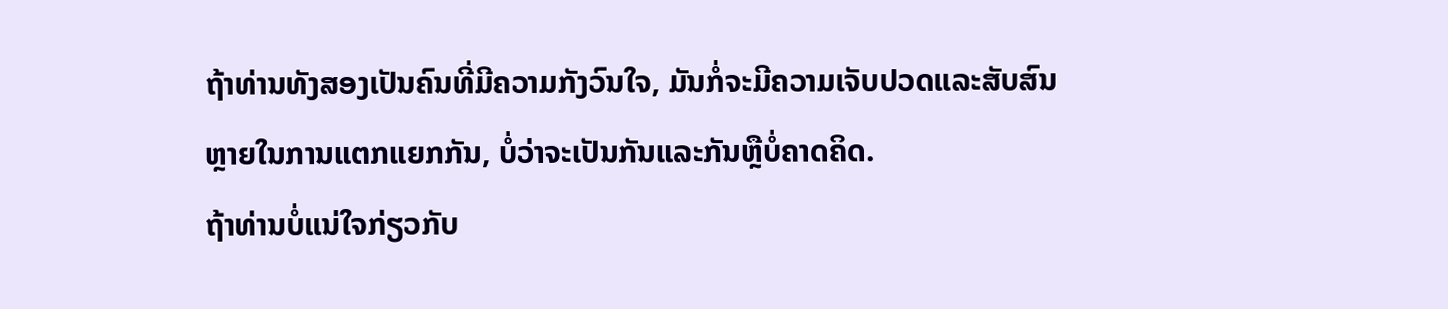ຖ້າທ່ານທັງສອງເປັນຄົນທີ່ມີຄວາມກັງວົນໃຈ, ມັນກໍ່ຈະມີຄວາມເຈັບປວດແລະສັບສົນຫຼາຍໃນການແຕກແຍກກັນ, ບໍ່ວ່າຈະເປັນກັນແລະກັນຫຼືບໍ່ຄາດຄິດ.
ຖ້າທ່ານບໍ່ແນ່ໃຈກ່ຽວກັບ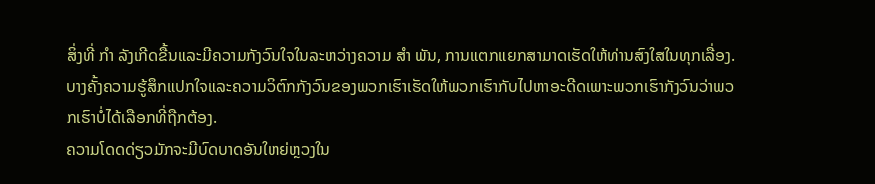ສິ່ງທີ່ ກຳ ລັງເກີດຂື້ນແລະມີຄວາມກັງວົນໃຈໃນລະຫວ່າງຄວາມ ສຳ ພັນ, ການແຕກແຍກສາມາດເຮັດໃຫ້ທ່ານສົງໃສໃນທຸກເລື່ອງ. ບາງຄັ້ງຄວາມຮູ້ສຶກແປກໃຈແລະຄວາມວິຕົກກັງວົນຂອງພວກເຮົາເຮັດໃຫ້ພວກເຮົາກັບໄປຫາອະດີດເພາະພວກເຮົາກັງວົນວ່າພວກເຮົາບໍ່ໄດ້ເລືອກທີ່ຖືກຕ້ອງ.
ຄວາມໂດດດ່ຽວມັກຈະມີບົດບາດອັນໃຫຍ່ຫຼວງໃນ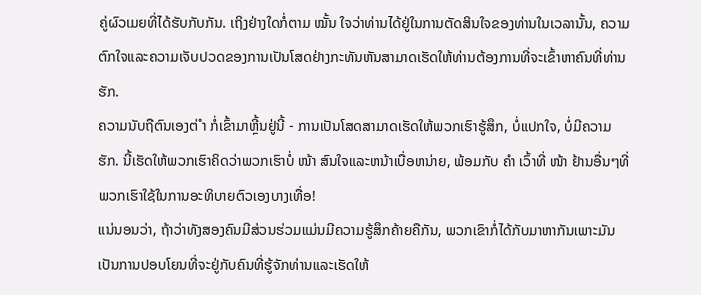ຄູ່ຜົວເມຍທີ່ໄດ້ຮັບກັບກັນ. ເຖິງຢ່າງໃດກໍ່ຕາມ ໝັ້ນ ໃຈວ່າທ່ານໄດ້ຢູ່ໃນການຕັດສິນໃຈຂອງທ່ານໃນເວລານັ້ນ, ຄວາມຕົກໃຈແລະຄວາມເຈັບປວດຂອງການເປັນໂສດຢ່າງກະທັນຫັນສາມາດເຮັດໃຫ້ທ່ານຕ້ອງການທີ່ຈະເຂົ້າຫາຄົນທີ່ທ່ານຮັກ.
ຄວາມນັບຖືຕົນເອງຕ່ ຳ ກໍ່ເຂົ້າມາຫຼີ້ນຢູ່ນີ້ - ການເປັນໂສດສາມາດເຮັດໃຫ້ພວກເຮົາຮູ້ສຶກ, ບໍ່ແປກໃຈ, ບໍ່ມີຄວາມຮັກ. ນີ້ເຮັດໃຫ້ພວກເຮົາຄິດວ່າພວກເຮົາບໍ່ ໜ້າ ສົນໃຈແລະຫນ້າເບື່ອຫນ່າຍ, ພ້ອມກັບ ຄຳ ເວົ້າທີ່ ໜ້າ ຢ້ານອື່ນໆທີ່ພວກເຮົາໃຊ້ໃນການອະທິບາຍຕົວເອງບາງເທື່ອ!
ແນ່ນອນວ່າ, ຖ້າວ່າທັງສອງຄົນມີສ່ວນຮ່ວມແມ່ນມີຄວາມຮູ້ສຶກຄ້າຍຄືກັນ, ພວກເຂົາກໍ່ໄດ້ກັບມາຫາກັນເພາະມັນເປັນການປອບໂຍນທີ່ຈະຢູ່ກັບຄົນທີ່ຮູ້ຈັກທ່ານແລະເຮັດໃຫ້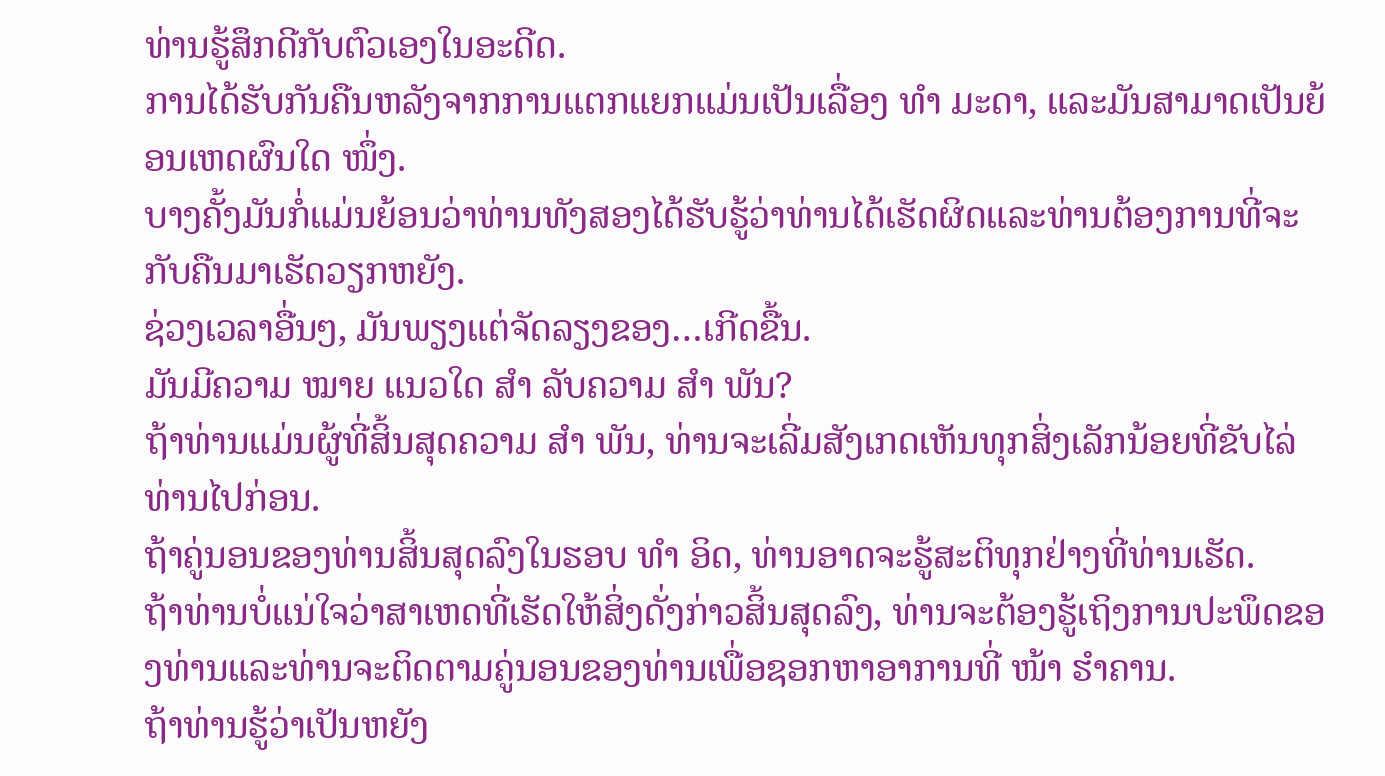ທ່ານຮູ້ສຶກດີກັບຕົວເອງໃນອະດີດ.
ການໄດ້ຮັບກັນຄືນຫລັງຈາກການແຕກແຍກແມ່ນເປັນເລື່ອງ ທຳ ມະດາ, ແລະມັນສາມາດເປັນຍ້ອນເຫດຜົນໃດ ໜຶ່ງ.
ບາງຄັ້ງມັນກໍ່ແມ່ນຍ້ອນວ່າທ່ານທັງສອງໄດ້ຮັບຮູ້ວ່າທ່ານໄດ້ເຮັດຜິດແລະທ່ານຕ້ອງການທີ່ຈະກັບຄືນມາເຮັດວຽກຫຍັງ.
ຊ່ວງເວລາອື່ນໆ, ມັນພຽງແຕ່ຈັດລຽງຂອງ…ເກີດຂື້ນ.
ມັນມີຄວາມ ໝາຍ ແນວໃດ ສຳ ລັບຄວາມ ສຳ ພັນ?
ຖ້າທ່ານແມ່ນຜູ້ທີ່ສິ້ນສຸດຄວາມ ສຳ ພັນ, ທ່ານຈະເລີ່ມສັງເກດເຫັນທຸກສິ່ງເລັກນ້ອຍທີ່ຂັບໄລ່ທ່ານໄປກ່ອນ.
ຖ້າຄູ່ນອນຂອງທ່ານສິ້ນສຸດລົງໃນຮອບ ທຳ ອິດ, ທ່ານອາດຈະຮູ້ສະຕິທຸກຢ່າງທີ່ທ່ານເຮັດ.
ຖ້າທ່ານບໍ່ແນ່ໃຈວ່າສາເຫດທີ່ເຮັດໃຫ້ສິ່ງດັ່ງກ່າວສິ້ນສຸດລົງ, ທ່ານຈະຕ້ອງຮູ້ເຖິງການປະພຶດຂອງທ່ານແລະທ່ານຈະຕິດຕາມຄູ່ນອນຂອງທ່ານເພື່ອຊອກຫາອາການທີ່ ໜ້າ ຮໍາຄານ.
ຖ້າທ່ານຮູ້ວ່າເປັນຫຍັງ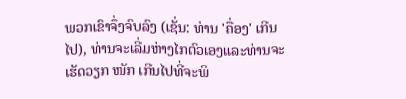ພວກເຂົາຈຶ່ງຈົບລົງ (ເຊັ່ນ: ທ່ານ 'ຄື່ອງ' ເກີນໄປ), ທ່ານຈະເລີ່ມຫ່າງໄກຕົວເອງແລະທ່ານຈະເຮັດວຽກ ໜັກ ເກີນໄປທີ່ຈະພິ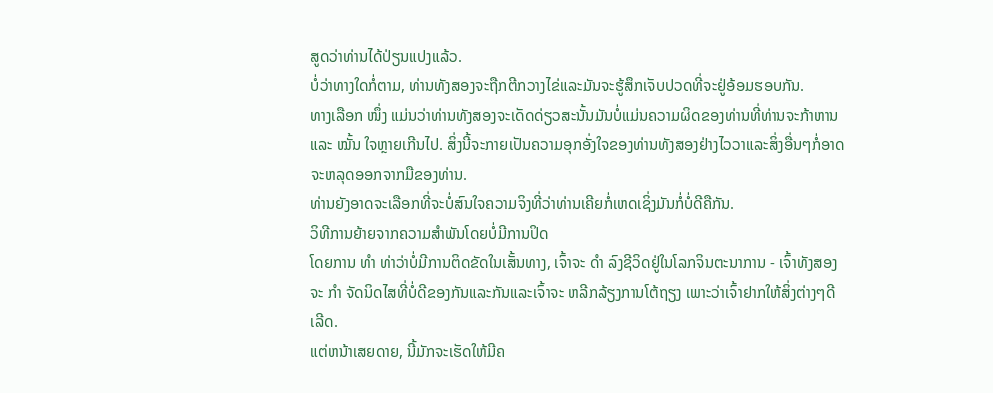ສູດວ່າທ່ານໄດ້ປ່ຽນແປງແລ້ວ.
ບໍ່ວ່າທາງໃດກໍ່ຕາມ, ທ່ານທັງສອງຈະຖືກຕີກວາງໄຂ່ແລະມັນຈະຮູ້ສຶກເຈັບປວດທີ່ຈະຢູ່ອ້ອມຮອບກັນ.
ທາງເລືອກ ໜຶ່ງ ແມ່ນວ່າທ່ານທັງສອງຈະເດັດດ່ຽວສະນັ້ນມັນບໍ່ແມ່ນຄວາມຜິດຂອງທ່ານທີ່ທ່ານຈະກ້າຫານແລະ ໝັ້ນ ໃຈຫຼາຍເກີນໄປ. ສິ່ງນີ້ຈະກາຍເປັນຄວາມອຸກອັ່ງໃຈຂອງທ່ານທັງສອງຢ່າງໄວວາແລະສິ່ງອື່ນໆກໍ່ອາດຈະຫລຸດອອກຈາກມືຂອງທ່ານ.
ທ່ານຍັງອາດຈະເລືອກທີ່ຈະບໍ່ສົນໃຈຄວາມຈິງທີ່ວ່າທ່ານເຄີຍກໍ່ເຫດເຊິ່ງມັນກໍ່ບໍ່ດີຄືກັນ.
ວິທີການຍ້າຍຈາກຄວາມສໍາພັນໂດຍບໍ່ມີການປິດ
ໂດຍການ ທຳ ທ່າວ່າບໍ່ມີການຕິດຂັດໃນເສັ້ນທາງ, ເຈົ້າຈະ ດຳ ລົງຊີວິດຢູ່ໃນໂລກຈິນຕະນາການ - ເຈົ້າທັງສອງຈະ ກຳ ຈັດນິດໄສທີ່ບໍ່ດີຂອງກັນແລະກັນແລະເຈົ້າຈະ ຫລີກລ້ຽງການໂຕ້ຖຽງ ເພາະວ່າເຈົ້າຢາກໃຫ້ສິ່ງຕ່າງໆດີເລີດ.
ແຕ່ຫນ້າເສຍດາຍ, ນີ້ມັກຈະເຮັດໃຫ້ມີຄ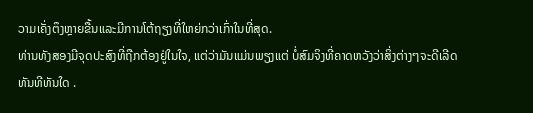ວາມເຄັ່ງຕຶງຫຼາຍຂື້ນແລະມີການໂຕ້ຖຽງທີ່ໃຫຍ່ກວ່າເກົ່າໃນທີ່ສຸດ.
ທ່ານທັງສອງມີຈຸດປະສົງທີ່ຖືກຕ້ອງຢູ່ໃນໃຈ, ແຕ່ວ່າມັນແມ່ນພຽງແຕ່ ບໍ່ສົມຈິງທີ່ຄາດຫວັງວ່າສິ່ງຕ່າງໆຈະດີເລີດທັນທີທັນໃດ .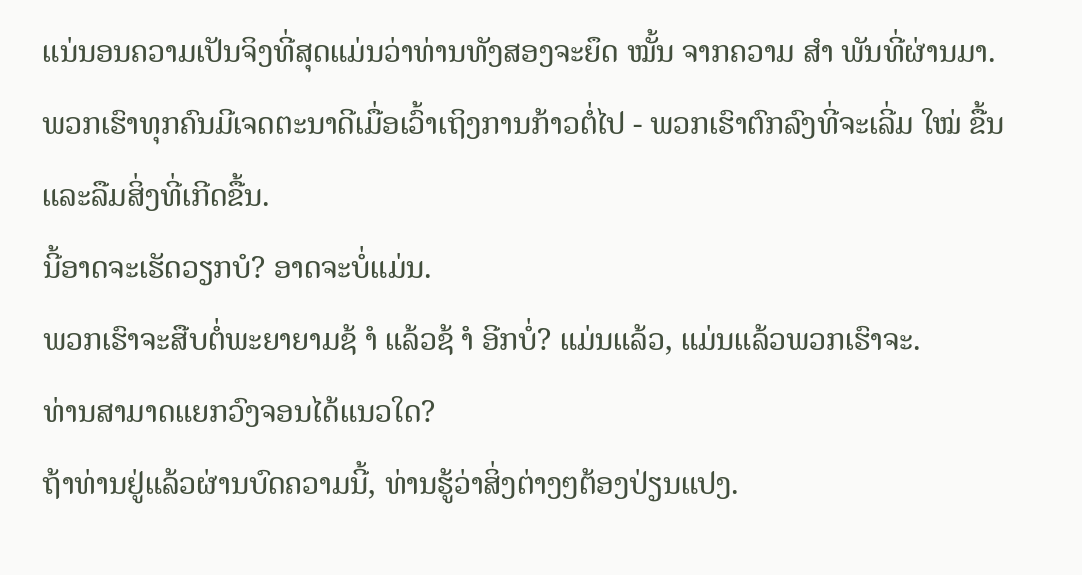ແນ່ນອນຄວາມເປັນຈິງທີ່ສຸດແມ່ນວ່າທ່ານທັງສອງຈະຍຶດ ໝັ້ນ ຈາກຄວາມ ສຳ ພັນທີ່ຜ່ານມາ.
ພວກເຮົາທຸກຄົນມີເຈດຕະນາດີເມື່ອເວົ້າເຖິງການກ້າວຕໍ່ໄປ - ພວກເຮົາຕົກລົງທີ່ຈະເລີ່ມ ໃໝ່ ຂື້ນແລະລືມສິ່ງທີ່ເກີດຂື້ນ.
ນີ້ອາດຈະເຮັດວຽກບໍ? ອາດຈະບໍ່ແມ່ນ.
ພວກເຮົາຈະສືບຕໍ່ພະຍາຍາມຊ້ ຳ ແລ້ວຊ້ ຳ ອີກບໍ່? ແມ່ນແລ້ວ, ແມ່ນແລ້ວພວກເຮົາຈະ.
ທ່ານສາມາດແຍກວົງຈອນໄດ້ແນວໃດ?
ຖ້າທ່ານຢູ່ແລ້ວຜ່ານບົດຄວາມນີ້, ທ່ານຮູ້ວ່າສິ່ງຕ່າງໆຕ້ອງປ່ຽນແປງ.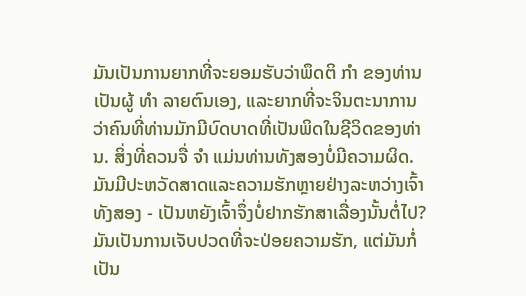ມັນເປັນການຍາກທີ່ຈະຍອມຮັບວ່າພຶດຕິ ກຳ ຂອງທ່ານເປັນຜູ້ ທຳ ລາຍຕົນເອງ, ແລະຍາກທີ່ຈະຈິນຕະນາການວ່າຄົນທີ່ທ່ານມັກມີບົດບາດທີ່ເປັນພິດໃນຊີວິດຂອງທ່ານ. ສິ່ງທີ່ຄວນຈື່ ຈຳ ແມ່ນທ່ານທັງສອງບໍ່ມີຄວາມຜິດ.
ມັນມີປະຫວັດສາດແລະຄວາມຮັກຫຼາຍຢ່າງລະຫວ່າງເຈົ້າທັງສອງ - ເປັນຫຍັງເຈົ້າຈຶ່ງບໍ່ຢາກຮັກສາເລື່ອງນັ້ນຕໍ່ໄປ?
ມັນເປັນການເຈັບປວດທີ່ຈະປ່ອຍຄວາມຮັກ, ແຕ່ມັນກໍ່ເປັນ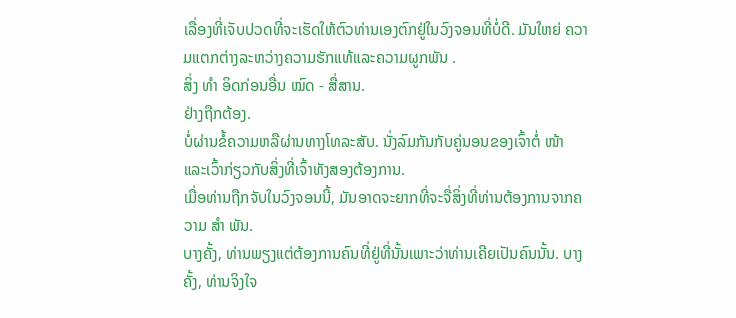ເລື່ອງທີ່ເຈັບປວດທີ່ຈະເຮັດໃຫ້ຕົວທ່ານເອງຕົກຢູ່ໃນວົງຈອນທີ່ບໍ່ດີ. ມັນໃຫຍ່ ຄວາມແຕກຕ່າງລະຫວ່າງຄວາມຮັກແທ້ແລະຄວາມຜູກພັນ .
ສິ່ງ ທຳ ອິດກ່ອນອື່ນ ໝົດ - ສື່ສານ.
ຢ່າງຖືກຕ້ອງ.
ບໍ່ຜ່ານຂໍ້ຄວາມຫລືຜ່ານທາງໂທລະສັບ. ນັ່ງລົມກັນກັບຄູ່ນອນຂອງເຈົ້າຕໍ່ ໜ້າ ແລະເວົ້າກ່ຽວກັບສິ່ງທີ່ເຈົ້າທັງສອງຕ້ອງການ.
ເມື່ອທ່ານຖືກຈັບໃນວົງຈອນນີ້, ມັນອາດຈະຍາກທີ່ຈະຈື່ສິ່ງທີ່ທ່ານຕ້ອງການຈາກຄວາມ ສຳ ພັນ.
ບາງຄັ້ງ, ທ່ານພຽງແຕ່ຕ້ອງການຄົນທີ່ຢູ່ທີ່ນັ້ນເພາະວ່າທ່ານເຄີຍເປັນຄົນນັ້ນ. ບາງຄັ້ງ, ທ່ານຈິງໃຈ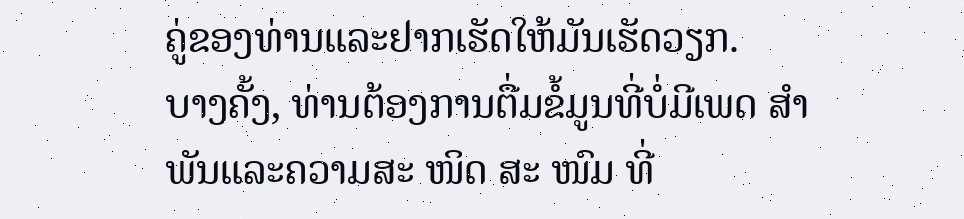ຄູ່ຂອງທ່ານແລະຢາກເຮັດໃຫ້ມັນເຮັດວຽກ.
ບາງຄັ້ງ, ທ່ານຕ້ອງການຕື່ມຂໍ້ມູນທີ່ບໍ່ມີເພດ ສຳ ພັນແລະຄວາມສະ ໜິດ ສະ ໜົມ ທີ່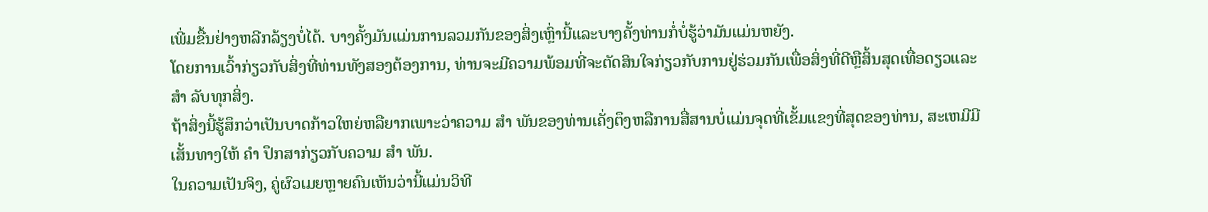ເພີ່ມຂື້ນຢ່າງຫລີກລ້ຽງບໍ່ໄດ້. ບາງຄັ້ງມັນແມ່ນການລວມກັນຂອງສິ່ງເຫຼົ່ານີ້ແລະບາງຄັ້ງທ່ານກໍ່ບໍ່ຮູ້ວ່າມັນແມ່ນຫຍັງ.
ໂດຍການເວົ້າກ່ຽວກັບສິ່ງທີ່ທ່ານທັງສອງຕ້ອງການ, ທ່ານຈະມີຄວາມພ້ອມທີ່ຈະຕັດສິນໃຈກ່ຽວກັບການຢູ່ຮ່ວມກັນເພື່ອສິ່ງທີ່ດີຫຼືສິ້ນສຸດເທື່ອດຽວແລະ ສຳ ລັບທຸກສິ່ງ.
ຖ້າສິ່ງນີ້ຮູ້ສຶກວ່າເປັນບາດກ້າວໃຫຍ່ຫລືຍາກເພາະວ່າຄວາມ ສຳ ພັນຂອງທ່ານເຄັ່ງຕຶງຫລືການສື່ສານບໍ່ແມ່ນຈຸດທີ່ເຂັ້ມແຂງທີ່ສຸດຂອງທ່ານ, ສະເຫມີມີເສັ້ນທາງໃຫ້ ຄຳ ປຶກສາກ່ຽວກັບຄວາມ ສຳ ພັນ.
ໃນຄວາມເປັນຈິງ, ຄູ່ຜົວເມຍຫຼາຍຄົນເຫັນວ່ານີ້ແມ່ນວິທີ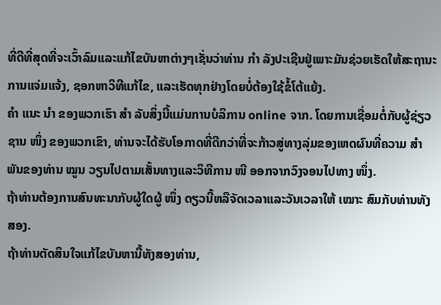ທີ່ດີທີ່ສຸດທີ່ຈະເວົ້າລົມແລະແກ້ໄຂບັນຫາຕ່າງໆເຊັ່ນວ່າທ່ານ ກຳ ລັງປະເຊີນຢູ່ເພາະມັນຊ່ວຍເຮັດໃຫ້ສະຖານະການແຈ່ມແຈ້ງ, ຊອກຫາວິທີແກ້ໄຂ, ແລະເຮັດທຸກຢ່າງໂດຍບໍ່ຕ້ອງໃຊ້ຂໍ້ໂຕ້ແຍ້ງ.
ຄຳ ແນະ ນຳ ຂອງພວກເຮົາ ສຳ ລັບສິ່ງນີ້ແມ່ນການບໍລິການ online ຈາກ. ໂດຍການເຊື່ອມຕໍ່ກັບຜູ້ຊ່ຽວຊານ ໜຶ່ງ ຂອງພວກເຂົາ, ທ່ານຈະໄດ້ຮັບໂອກາດທີ່ດີກວ່າທີ່ຈະກ້າວສູ່ທາງລຸ່ມຂອງເຫດຜົນທີ່ຄວາມ ສຳ ພັນຂອງທ່ານ ໝູນ ວຽນໄປຕາມເສັ້ນທາງແລະວິທີການ ໜີ ອອກຈາກວົງຈອນໄປທາງ ໜຶ່ງ.
ຖ້າທ່ານຕ້ອງການສົນທະນາກັບຜູ້ໃດຜູ້ ໜຶ່ງ ດຽວນີ້ຫລືຈັດເວລາແລະວັນເວລາໃຫ້ ເໝາະ ສົມກັບທ່ານທັງສອງ.
ຖ້າທ່ານຕັດສິນໃຈແກ້ໄຂບັນຫານີ້ທັງສອງທ່ານ,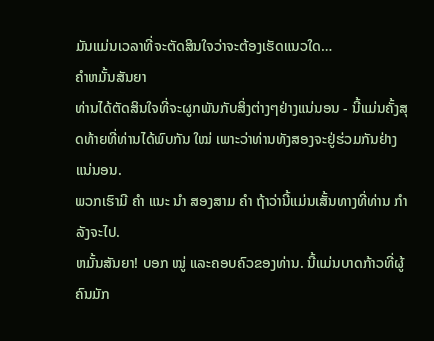ມັນແມ່ນເວລາທີ່ຈະຕັດສິນໃຈວ່າຈະຕ້ອງເຮັດແນວໃດ…
ຄໍາຫມັ້ນສັນຍາ
ທ່ານໄດ້ຕັດສິນໃຈທີ່ຈະຜູກພັນກັບສິ່ງຕ່າງໆຢ່າງແນ່ນອນ - ນີ້ແມ່ນຄັ້ງສຸດທ້າຍທີ່ທ່ານໄດ້ພົບກັນ ໃໝ່ ເພາະວ່າທ່ານທັງສອງຈະຢູ່ຮ່ວມກັນຢ່າງແນ່ນອນ.
ພວກເຮົາມີ ຄຳ ແນະ ນຳ ສອງສາມ ຄຳ ຖ້າວ່ານີ້ແມ່ນເສັ້ນທາງທີ່ທ່ານ ກຳ ລັງຈະໄປ.
ຫມັ້ນສັນຍາ! ບອກ ໝູ່ ແລະຄອບຄົວຂອງທ່ານ. ນີ້ແມ່ນບາດກ້າວທີ່ຜູ້ຄົນມັກ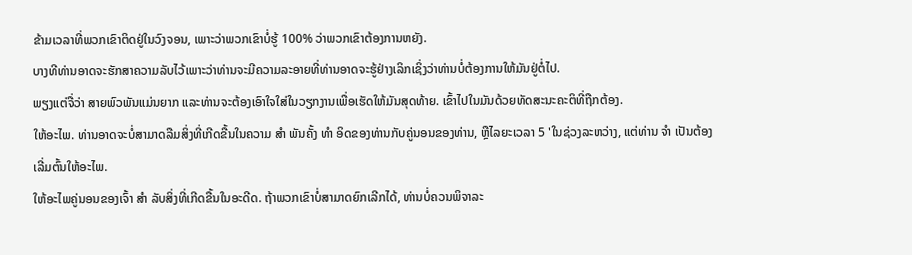ຂ້າມເວລາທີ່ພວກເຂົາຕິດຢູ່ໃນວົງຈອນ, ເພາະວ່າພວກເຂົາບໍ່ຮູ້ 100% ວ່າພວກເຂົາຕ້ອງການຫຍັງ.
ບາງທີທ່ານອາດຈະຮັກສາຄວາມລັບໄວ້ເພາະວ່າທ່ານຈະມີຄວາມລະອາຍທີ່ທ່ານອາດຈະຮູ້ຢ່າງເລິກເຊິ່ງວ່າທ່ານບໍ່ຕ້ອງການໃຫ້ມັນຢູ່ຕໍ່ໄປ.
ພຽງແຕ່ຈື່ວ່າ ສາຍພົວພັນແມ່ນຍາກ ແລະທ່ານຈະຕ້ອງເອົາໃຈໃສ່ໃນວຽກງານເພື່ອເຮັດໃຫ້ມັນສຸດທ້າຍ. ເຂົ້າໄປໃນມັນດ້ວຍທັດສະນະຄະຕິທີ່ຖືກຕ້ອງ.
ໃຫ້ອະໄພ. ທ່ານອາດຈະບໍ່ສາມາດລືມສິ່ງທີ່ເກີດຂື້ນໃນຄວາມ ສຳ ພັນຄັ້ງ ທຳ ອິດຂອງທ່ານກັບຄູ່ນອນຂອງທ່ານ, ຫຼືໄລຍະເວລາ 5 'ໃນຊ່ວງລະຫວ່າງ, ແຕ່ທ່ານ ຈຳ ເປັນຕ້ອງເລີ່ມຕົ້ນໃຫ້ອະໄພ.
ໃຫ້ອະໄພຄູ່ນອນຂອງເຈົ້າ ສຳ ລັບສິ່ງທີ່ເກີດຂື້ນໃນອະດີດ. ຖ້າພວກເຂົາບໍ່ສາມາດຍົກເລີກໄດ້, ທ່ານບໍ່ຄວນພິຈາລະ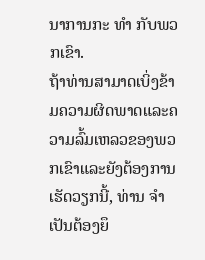ນາການກະ ທຳ ກັບພວກເຂົາ.
ຖ້າທ່ານສາມາດເບິ່ງຂ້າມຄວາມຜິດພາດແລະຄວາມລົ້ມເຫລວຂອງພວກເຂົາແລະຍັງຕ້ອງການເຮັດວຽກນີ້, ທ່ານ ຈຳ ເປັນຕ້ອງຍຶ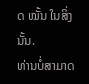ດ ໝັ້ນ ໃນສິ່ງນັ້ນ.
ທ່ານບໍ່ສາມາດ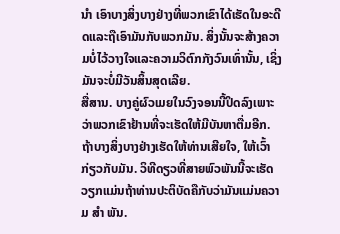ນຳ ເອົາບາງສິ່ງບາງຢ່າງທີ່ພວກເຂົາໄດ້ເຮັດໃນອະດີດແລະຖືເອົາມັນກັບພວກມັນ. ສິ່ງນັ້ນຈະສ້າງຄວາມບໍ່ໄວ້ວາງໃຈແລະຄວາມວິຕົກກັງວົນເທົ່ານັ້ນ, ເຊິ່ງມັນຈະບໍ່ມີວັນສິ້ນສຸດເລີຍ.
ສື່ສານ. ບາງຄູ່ຜົວເມຍໃນວົງຈອນນີ້ປິດລົງເພາະວ່າພວກເຂົາຢ້ານທີ່ຈະເຮັດໃຫ້ມີບັນຫາຕື່ມອີກ.
ຖ້າບາງສິ່ງບາງຢ່າງເຮັດໃຫ້ທ່ານເສີຍໃຈ, ໃຫ້ເວົ້າກ່ຽວກັບມັນ. ວິທີດຽວທີ່ສາຍພົວພັນນີ້ຈະເຮັດວຽກແມ່ນຖ້າທ່ານປະຕິບັດຄືກັບວ່າມັນແມ່ນຄວາມ ສຳ ພັນ.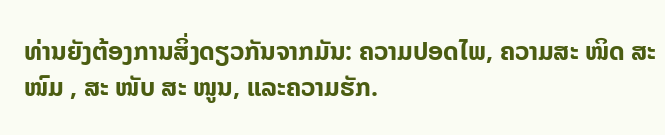ທ່ານຍັງຕ້ອງການສິ່ງດຽວກັນຈາກມັນ: ຄວາມປອດໄພ, ຄວາມສະ ໜິດ ສະ ໜົມ , ສະ ໜັບ ສະ ໜູນ, ແລະຄວາມຮັກ.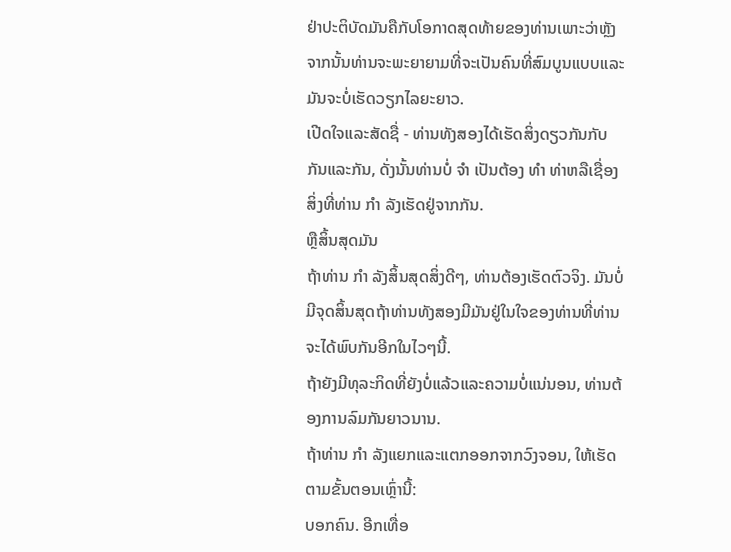ຢ່າປະຕິບັດມັນຄືກັບໂອກາດສຸດທ້າຍຂອງທ່ານເພາະວ່າຫຼັງຈາກນັ້ນທ່ານຈະພະຍາຍາມທີ່ຈະເປັນຄົນທີ່ສົມບູນແບບແລະມັນຈະບໍ່ເຮັດວຽກໄລຍະຍາວ.
ເປີດໃຈແລະສັດຊື່ - ທ່ານທັງສອງໄດ້ເຮັດສິ່ງດຽວກັນກັບກັນແລະກັນ, ດັ່ງນັ້ນທ່ານບໍ່ ຈຳ ເປັນຕ້ອງ ທຳ ທ່າຫລືເຊື່ອງສິ່ງທີ່ທ່ານ ກຳ ລັງເຮັດຢູ່ຈາກກັນ.
ຫຼືສິ້ນສຸດມັນ
ຖ້າທ່ານ ກຳ ລັງສິ້ນສຸດສິ່ງດີໆ, ທ່ານຕ້ອງເຮັດຕົວຈິງ. ມັນບໍ່ມີຈຸດສິ້ນສຸດຖ້າທ່ານທັງສອງມີມັນຢູ່ໃນໃຈຂອງທ່ານທີ່ທ່ານຈະໄດ້ພົບກັນອີກໃນໄວໆນີ້.
ຖ້າຍັງມີທຸລະກິດທີ່ຍັງບໍ່ແລ້ວແລະຄວາມບໍ່ແນ່ນອນ, ທ່ານຕ້ອງການລົມກັນຍາວນານ.
ຖ້າທ່ານ ກຳ ລັງແຍກແລະແຕກອອກຈາກວົງຈອນ, ໃຫ້ເຮັດຕາມຂັ້ນຕອນເຫຼົ່ານີ້:
ບອກຄົນ. ອີກເທື່ອ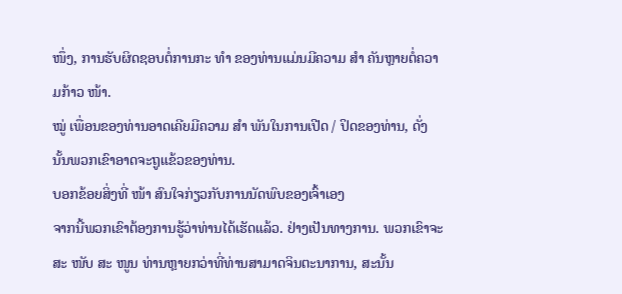ໜຶ່ງ, ການຮັບຜິດຊອບຕໍ່ການກະ ທຳ ຂອງທ່ານແມ່ນມີຄວາມ ສຳ ຄັນຫຼາຍຕໍ່ຄວາມກ້າວ ໜ້າ.
ໝູ່ ເພື່ອນຂອງທ່ານອາດເຄີຍມີຄວາມ ສຳ ພັນໃນການເປີດ / ປິດຂອງທ່ານ, ດັ່ງນັ້ນພວກເຂົາອາດຈະຖູແຂ້ວຂອງທ່ານ.
ບອກຂ້ອຍສິ່ງທີ່ ໜ້າ ສົນໃຈກ່ຽວກັບການນັດພົບຂອງເຈົ້າເອງ
ຈາກນີ້ພວກເຂົາຕ້ອງການຮູ້ວ່າທ່ານໄດ້ເຮັດແລ້ວ. ຢ່າງເປັນທາງການ. ພວກເຂົາຈະສະ ໜັບ ສະ ໜູນ ທ່ານຫຼາຍກວ່າທີ່ທ່ານສາມາດຈິນຕະນາການ, ສະນັ້ນ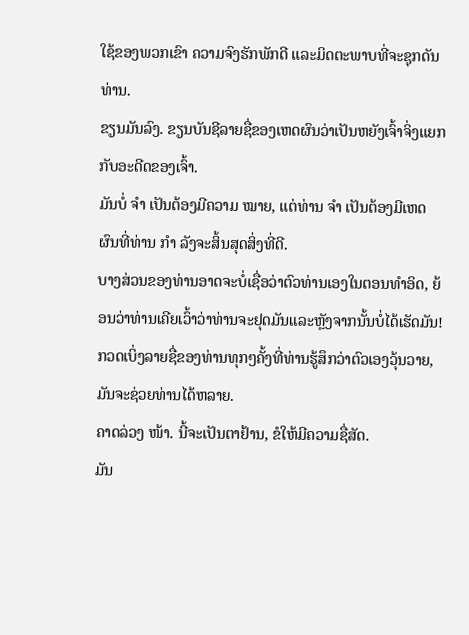ໃຊ້ຂອງພວກເຂົາ ຄວາມຈົງຮັກພັກດີ ແລະມິດຕະພາບທີ່ຈະຊຸກດັນທ່ານ.
ຂຽນມັນລົງ. ຂຽນບັນຊີລາຍຊື່ຂອງເຫດຜົນວ່າເປັນຫຍັງເຈົ້າຈິ່ງແຍກກັບອະດີດຂອງເຈົ້າ.
ມັນບໍ່ ຈຳ ເປັນຕ້ອງມີຄວາມ ໝາຍ, ແຕ່ທ່ານ ຈຳ ເປັນຕ້ອງມີເຫດຜົນທີ່ທ່ານ ກຳ ລັງຈະສິ້ນສຸດສິ່ງທີ່ດີ.
ບາງສ່ວນຂອງທ່ານອາດຈະບໍ່ເຊື່ອວ່າຕົວທ່ານເອງໃນຕອນທໍາອິດ, ຍ້ອນວ່າທ່ານເຄີຍເວົ້າວ່າທ່ານຈະຢຸດມັນແລະຫຼັງຈາກນັ້ນບໍ່ໄດ້ເຮັດມັນ!
ກວດເບິ່ງລາຍຊື່ຂອງທ່ານທຸກໆຄັ້ງທີ່ທ່ານຮູ້ສຶກວ່າຕົວເອງວຸ້ນວາຍ, ມັນຈະຊ່ວຍທ່ານໄດ້ຫລາຍ.
ຄາດລ່ວງ ໜ້າ. ນີ້ຈະເປັນຕາຢ້ານ, ຂໍໃຫ້ມີຄວາມຊື່ສັດ.
ມັນ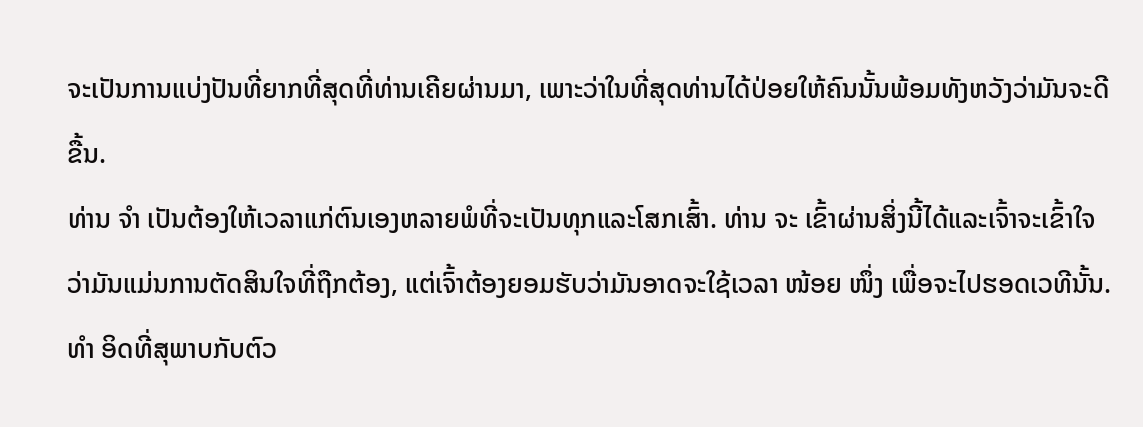ຈະເປັນການແບ່ງປັນທີ່ຍາກທີ່ສຸດທີ່ທ່ານເຄີຍຜ່ານມາ, ເພາະວ່າໃນທີ່ສຸດທ່ານໄດ້ປ່ອຍໃຫ້ຄົນນັ້ນພ້ອມທັງຫວັງວ່າມັນຈະດີຂື້ນ.
ທ່ານ ຈຳ ເປັນຕ້ອງໃຫ້ເວລາແກ່ຕົນເອງຫລາຍພໍທີ່ຈະເປັນທຸກແລະໂສກເສົ້າ. ທ່ານ ຈະ ເຂົ້າຜ່ານສິ່ງນີ້ໄດ້ແລະເຈົ້າຈະເຂົ້າໃຈວ່າມັນແມ່ນການຕັດສິນໃຈທີ່ຖືກຕ້ອງ, ແຕ່ເຈົ້າຕ້ອງຍອມຮັບວ່າມັນອາດຈະໃຊ້ເວລາ ໜ້ອຍ ໜຶ່ງ ເພື່ອຈະໄປຮອດເວທີນັ້ນ.
ທຳ ອິດທີ່ສຸພາບກັບຕົວ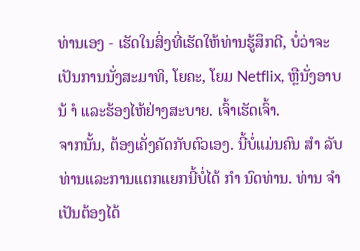ທ່ານເອງ - ເຮັດໃນສິ່ງທີ່ເຮັດໃຫ້ທ່ານຮູ້ສຶກດີ, ບໍ່ວ່າຈະເປັນການນັ່ງສະມາທິ, ໂຍຄະ, ໂຍມ Netflix, ຫຼືນັ່ງອາບນ້ ຳ ແລະຮ້ອງໄຫ້ຢ່າງສະບາຍ. ເຈົ້າເຮັດເຈົ້າ.
ຈາກນັ້ນ, ຕ້ອງເຄັ່ງຄັດກັບຕົວເອງ. ນີ້ບໍ່ແມ່ນຄົນ ສຳ ລັບທ່ານແລະການແຕກແຍກນີ້ບໍ່ໄດ້ ກຳ ນົດທ່ານ. ທ່ານ ຈຳ ເປັນຕ້ອງໄດ້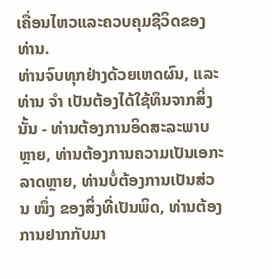ເຄື່ອນໄຫວແລະຄວບຄຸມຊີວິດຂອງທ່ານ.
ທ່ານຈົບທຸກຢ່າງດ້ວຍເຫດຜົນ, ແລະທ່ານ ຈຳ ເປັນຕ້ອງໄດ້ໃຊ້ທຶນຈາກສິ່ງນັ້ນ - ທ່ານຕ້ອງການອິດສະລະພາບຫຼາຍ, ທ່ານຕ້ອງການຄວາມເປັນເອກະລາດຫຼາຍ, ທ່ານບໍ່ຕ້ອງການເປັນສ່ວນ ໜຶ່ງ ຂອງສິ່ງທີ່ເປັນພິດ, ທ່ານຕ້ອງການຢາກກັບມາ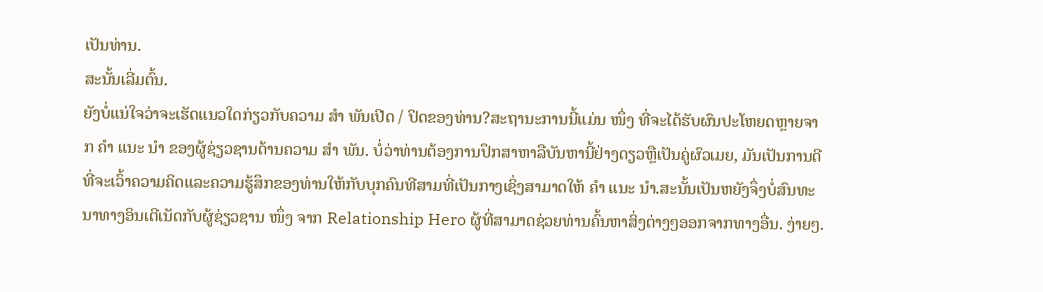ເປັນທ່ານ.
ສະນັ້ນເລີ່ມຕົ້ນ.
ຍັງບໍ່ແນ່ໃຈວ່າຈະເຮັດແນວໃດກ່ຽວກັບຄວາມ ສຳ ພັນເປີດ / ປິດຂອງທ່ານ?ສະຖານະການນີ້ແມ່ນ ໜຶ່ງ ທີ່ຈະໄດ້ຮັບຜົນປະໂຫຍດຫຼາຍຈາກ ຄຳ ແນະ ນຳ ຂອງຜູ້ຊ່ຽວຊານດ້ານຄວາມ ສຳ ພັນ. ບໍ່ວ່າທ່ານຕ້ອງການປຶກສາຫາລືບັນຫານີ້ຢ່າງດຽວຫຼືເປັນຄູ່ຜົວເມຍ, ມັນເປັນການດີທີ່ຈະເວົ້າຄວາມຄິດແລະຄວາມຮູ້ສຶກຂອງທ່ານໃຫ້ກັບບຸກຄົນທີສາມທີ່ເປັນກາງເຊິ່ງສາມາດໃຫ້ ຄຳ ແນະ ນຳ.ສະນັ້ນເປັນຫຍັງຈຶ່ງບໍ່ສົນທະນາທາງອິນເຕີເນັດກັບຜູ້ຊ່ຽວຊານ ໜຶ່ງ ຈາກ Relationship Hero ຜູ້ທີ່ສາມາດຊ່ວຍທ່ານຄົ້ນຫາສິ່ງຕ່າງໆອອກຈາກທາງອື່ນ. ງ່າຍໆ.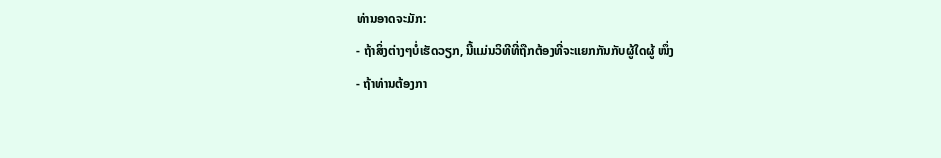ທ່ານອາດຈະມັກ:
- ຖ້າສິ່ງຕ່າງໆບໍ່ເຮັດວຽກ, ນີ້ແມ່ນວິທີທີ່ຖືກຕ້ອງທີ່ຈະແຍກກັນກັບຜູ້ໃດຜູ້ ໜຶ່ງ
- ຖ້າທ່ານຕ້ອງກາ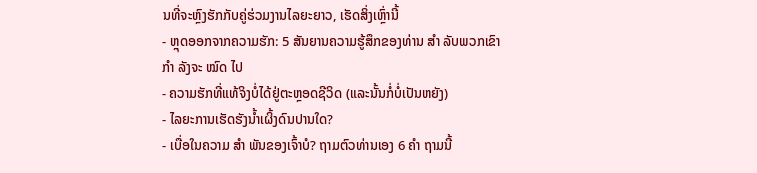ນທີ່ຈະຫຼົງຮັກກັບຄູ່ຮ່ວມງານໄລຍະຍາວ, ເຮັດສິ່ງເຫຼົ່ານີ້
- ຫຼຸດອອກຈາກຄວາມຮັກ: 5 ສັນຍານຄວາມຮູ້ສຶກຂອງທ່ານ ສຳ ລັບພວກເຂົາ ກຳ ລັງຈະ ໝົດ ໄປ
- ຄວາມຮັກທີ່ແທ້ຈິງບໍ່ໄດ້ຢູ່ຕະຫຼອດຊີວິດ (ແລະນັ້ນກໍ່ບໍ່ເປັນຫຍັງ)
- ໄລຍະການເຮັດຮັງນໍ້າເຜິ້ງດົນປານໃດ?
- ເບື່ອໃນຄວາມ ສຳ ພັນຂອງເຈົ້າບໍ? ຖາມຕົວທ່ານເອງ 6 ຄຳ ຖາມນີ້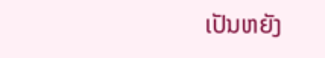ເປັນຫຍັງ